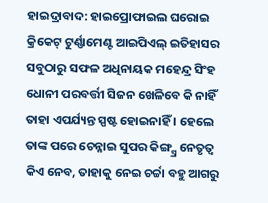ହାଇଦ୍ରାବାଦ: ହାଇପ୍ରୋଫାଇଲ ଘରୋଇ କ୍ରିକେଟ୍ ଟୁର୍ଣ୍ଣାମେଣ୍ଟ ଆଇପିଏଲ୍ ଇତିହାସର ସବୁଠାରୁ ସଫଳ ଅଧିନାୟକ ମହେନ୍ଦ୍ର ସିଂହ ଧୋନୀ ପରବର୍ତ୍ତୀ ସିଜନ ଖେଳିବେ କି ନାହିଁ ତାହା ଏପର୍ଯ୍ୟନ୍ତ ସ୍ପଷ୍ଟ ହୋଇନାହିଁ । ହେଲେ ତାଙ୍କ ପରେ ଚେନ୍ନାଇ ସୁପର କିଙ୍ଗ୍ସ୍ର ନେତୃତ୍ବ କିଏ ନେବ, ତାହାକୁ ନେଇ ଚର୍ଚ୍ଚା ବହୁ ଆଗରୁ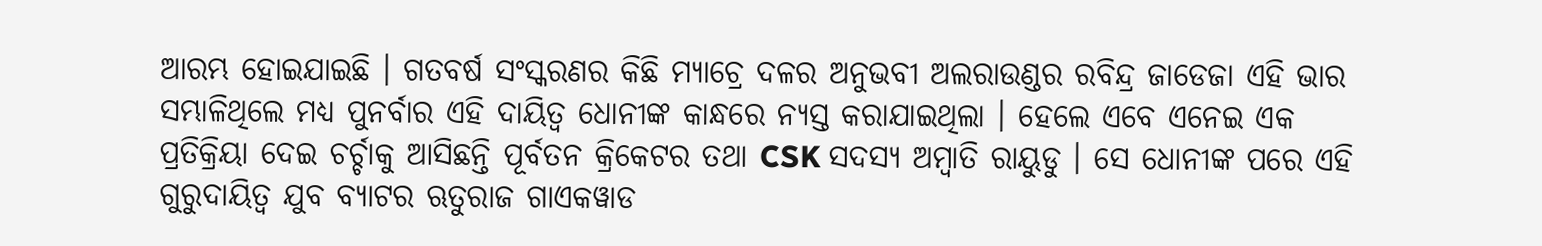ଆରମ୍ଭ ହୋଇଯାଇଛି । ଗତବର୍ଷ ସଂସ୍କରଣର କିଛି ମ୍ୟାଚ୍ରେ ଦଳର ଅନୁଭବୀ ଅଲରାଉଣ୍ଡର ରବିନ୍ଦ୍ର ଜାଡେଜା ଏହି ଭାର ସମ୍ଭାଳିଥିଲେ ମଧ୍ୟ ପୁନର୍ବାର ଏହି ଦାୟିତ୍ବ ଧୋନୀଙ୍କ କାନ୍ଧରେ ନ୍ୟସ୍ତ କରାଯାଇଥିଲା । ହେଲେ ଏବେ ଏନେଇ ଏକ ପ୍ରତିକ୍ରିୟା ଦେଇ ଚର୍ଚ୍ଚାକୁ ଆସିଛନ୍ତି ପୂର୍ବତନ କ୍ରିକେଟର ତଥା CSK ସଦସ୍ୟ ଅମ୍ବାତି ରାୟୁଡୁ । ସେ ଧୋନୀଙ୍କ ପରେ ଏହି ଗୁରୁଦାୟିତ୍ବ ଯୁବ ବ୍ୟାଟର ଋତୁରାଜ ଗାଏକୱାଡ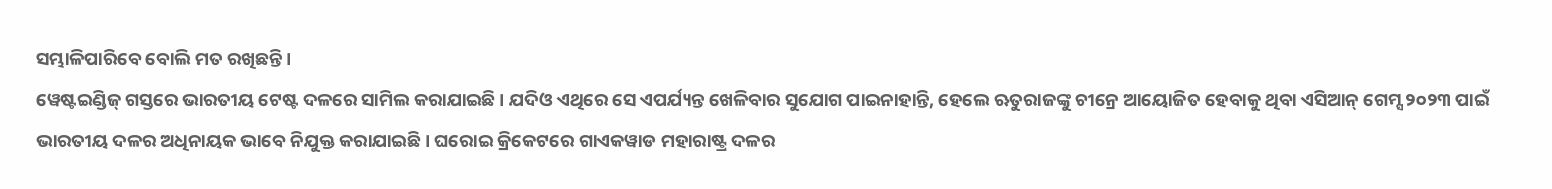ସମ୍ଭାଳିପାରିବେ ବୋଲି ମତ ରଖିଛନ୍ତି ।
ୱେଷ୍ଟଇଣ୍ଡିଜ୍ ଗସ୍ତରେ ଭାରତୀୟ ଟେଷ୍ଟ ଦଳରେ ସାମିଲ କରାଯାଇଛି । ଯଦିଓ ଏଥିରେ ସେ ଏପର୍ଯ୍ୟନ୍ତ ଖେଳିବାର ସୁଯୋଗ ପାଇନାହାନ୍ତି, ହେଲେ ଋତୁରାଜଙ୍କୁ ଚୀନ୍ରେ ଆୟୋଜିତ ହେବାକୁ ଥିବା ଏସିଆନ୍ ଗେମ୍ସ ୨୦୨୩ ପାଇଁ ଭାରତୀୟ ଦଳର ଅଧିନାୟକ ଭାବେ ନିଯୁକ୍ତ କରାଯାଇଛି । ଘରୋଇ କ୍ରିକେଟରେ ଗାଏକୱାଡ ମହାରାଷ୍ଟ୍ର ଦଳର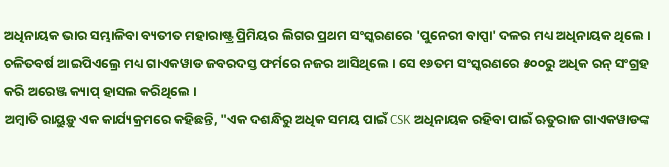ଅଧିନାୟକ ଭାର ସମ୍ଭାଳିବା ବ୍ୟତୀତ ମହାରାଷ୍ଟ୍ର ପ୍ରିମିୟର ଲିଗର ପ୍ରଥମ ସଂସ୍କରଣରେ 'ପୁନେରୀ ବାପ୍ପା' ଦଳର ମଧ୍ୟ ଅଧିନାୟକ ଥିଲେ । ଚଳିତବର୍ଷ ଆଇପିଏଲ୍ରେ ମଧ୍ୟ ଗାଏକୱାଡ ଜବରଦସ୍ତ ଫର୍ମରେ ନଜର ଆସିଥିଲେ । ସେ ୧୬ତମ ସଂସ୍କରଣରେ ୫୦୦ରୁ ଅଧିକ ରନ୍ ସଂଗ୍ରହ କରି ଅରେଞ୍ଜ କ୍ୟାପ୍ ହାସଲ କରିଥିଲେ ।
ଅମ୍ବାତି ରାୟୁଡ଼ୁ ଏକ କାର୍ଯ୍ୟକ୍ରମରେ କହିଛନ୍ତି, "ଏକ ଦଶନ୍ଧିରୁ ଅଧିକ ସମୟ ପାଇଁ CSK ଅଧିନାୟକ ରହିବା ପାଇଁ ଋତୁରାଜ ଗାଏକୱାଡଙ୍କ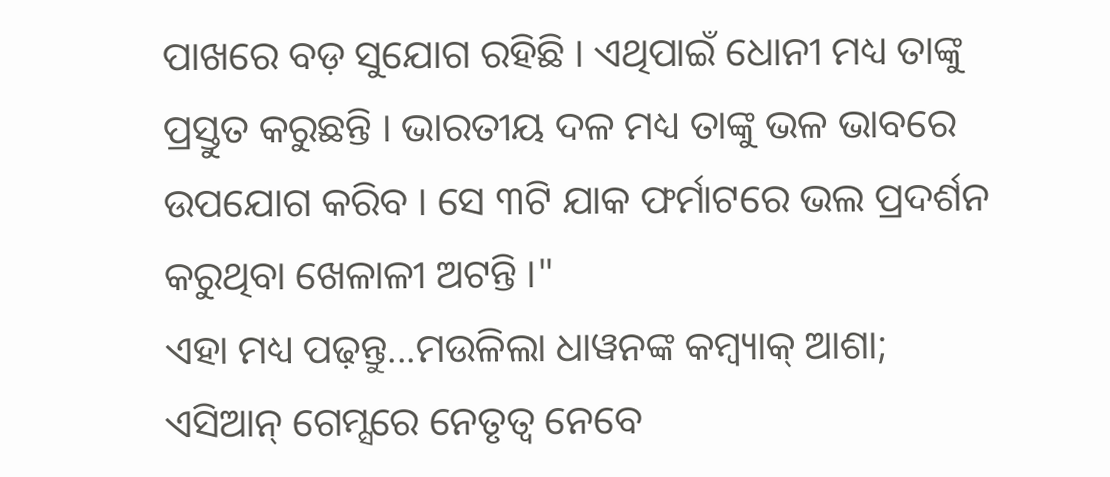ପାଖରେ ବଡ଼ ସୁଯୋଗ ରହିଛି । ଏଥିପାଇଁ ଧୋନୀ ମଧ୍ୟ ତାଙ୍କୁ ପ୍ରସ୍ତୁତ କରୁଛନ୍ତି । ଭାରତୀୟ ଦଳ ମଧ୍ୟ ତାଙ୍କୁ ଭଳ ଭାବରେ ଉପଯୋଗ କରିବ । ସେ ୩ଟି ଯାକ ଫର୍ମାଟରେ ଭଲ ପ୍ରଦର୍ଶନ କରୁଥିବା ଖେଳାଳୀ ଅଟନ୍ତି ।"
ଏହା ମଧ୍ୟ ପଢ଼ନ୍ତୁ...ମଉଳିଲା ଧାୱନଙ୍କ କମ୍ବ୍ୟାକ୍ ଆଶା; ଏସିଆନ୍ ଗେମ୍ସରେ ନେତୃତ୍ବ ନେବେ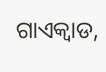ଗାଏକ୍ୱାଡ,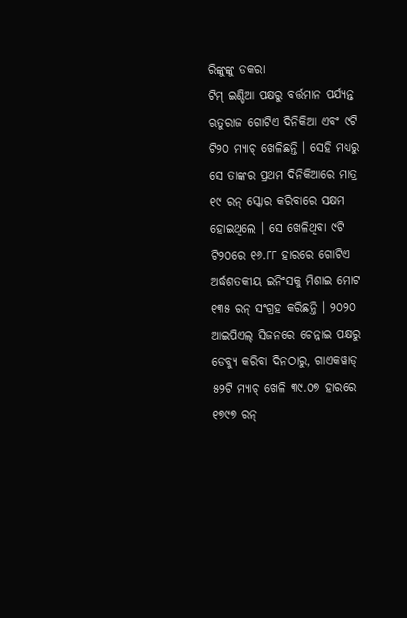ରିଙ୍କୁଙ୍କୁ ଡକରା
ଟିମ୍ ଇଣ୍ଡିଆ ପକ୍ଷରୁ ବର୍ତ୍ତମାନ ପର୍ଯ୍ୟନ୍ତ ଋତୁରାଜ ଗୋଟିଏ ଦିନିକିଆ ଏବଂ ୯ଟି ଟି୨୦ ମ୍ୟାଚ୍ ଖେଳିଛନ୍ତି । ସେହି ମଧ୍ୟରୁ ସେ ତାଙ୍କର ପ୍ରଥମ ଦିନିକିଆରେ ମାତ୍ର ୧୯ ରନ୍ ସ୍କୋର କରିବାରେ ସକ୍ଷମ ହୋଇଥିଲେ । ସେ ଖେଳିଥିବା ୯ଟି ଟି୨୦ରେ ୧୬.୮୮ ହାରରେ ଗୋଟିଏ ଅର୍ଦ୍ଧଶତକୀୟ ଇନିଂସକୁ ମିଶାଇ ମୋଟ ୧୩୫ ରନ୍ ସଂଗ୍ରହ କରିଛନ୍ତି । ୨୦୨୦ ଆଇପିଏଲ୍ ସିଜନରେ ଚେନ୍ନାଇ ପକ୍ଷରୁ ଡେବ୍ୟୁ କରିବା ଦିନଠାରୁ, ଗାଏକୱାଡ୍ ୫୨ଟି ମ୍ୟାଚ୍ ଖେଳି ୩୯.୦୭ ହାରରେ ୧୭୯୭ ରନ୍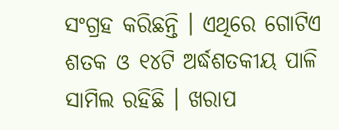ସଂଗ୍ରହ କରିଛନ୍ତି । ଏଥିରେ ଗୋଟିଏ ଶତକ ଓ ୧୪ଟି ଅର୍ଦ୍ଧଶତକୀୟ ପାଳି ସାମିଲ ରହିଛି । ଖରାପ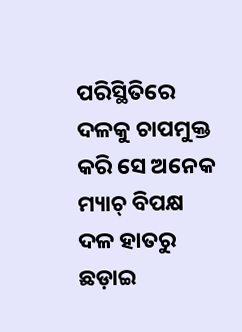ପରିସ୍ଥିତିରେ ଦଳକୁ ଚାପମୁକ୍ତ କରି ସେ ଅନେକ ମ୍ୟାଚ୍ ବିପକ୍ଷ ଦଳ ହାତରୁ ଛଡ଼ାଇ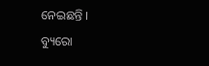ନେଇଛନ୍ତି ।
ବ୍ୟୁରୋ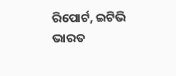ରିପୋର୍ଟ, ଇଟିଭି ଭାରତ